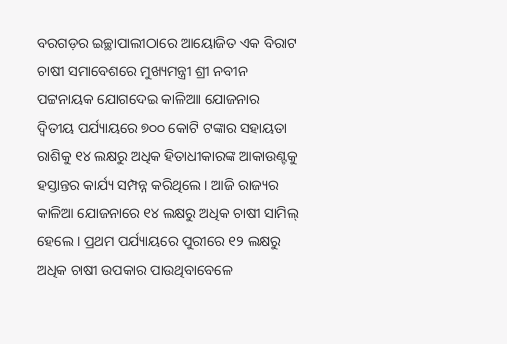ବରଗଡ଼ର ଇଚ୍ଛାପାଲୀଠାରେ ଆୟୋଜିତ ଏକ ବିରାଟ ଚାଷୀ ସମାବେଶରେ ମୁଖ୍ୟମନ୍ତ୍ରୀ ଶ୍ରୀ ନବୀନ ପଟ୍ଟନାୟକ ଯୋଗଦେଇ କାଳିଆା ଯୋଜନାର ଦ୍ବିତୀୟ ପର୍ଯ୍ୟାୟରେ ୭୦୦ କୋଟି ଟଙ୍କାର ସହାୟତା ରାଶିକୁ ୧୪ ଲକ୍ଷରୁ ଅଧିକ ହିତାଧୀକାରଙ୍କ ଆକାଉଣ୍ଟକୁ ହସ୍ତାନ୍ତର କାର୍ଯ୍ୟ ସମ୍ପନ୍ନ କରିଥିଲେ । ଆଜି ରାଜ୍ୟର କାଳିଆ ଯୋଜନାରେ ୧୪ ଲକ୍ଷରୁ ଅଧିକ ଚାଷୀ ସାମିଲ୍ ହେଲେ । ପ୍ରଥମ ପର୍ଯ୍ୟାୟରେ ପୁରୀରେ ୧୨ ଲକ୍ଷରୁ ଅଧିକ ଚାଷୀ ଉପକାର ପାଉଥିବାବେଳେ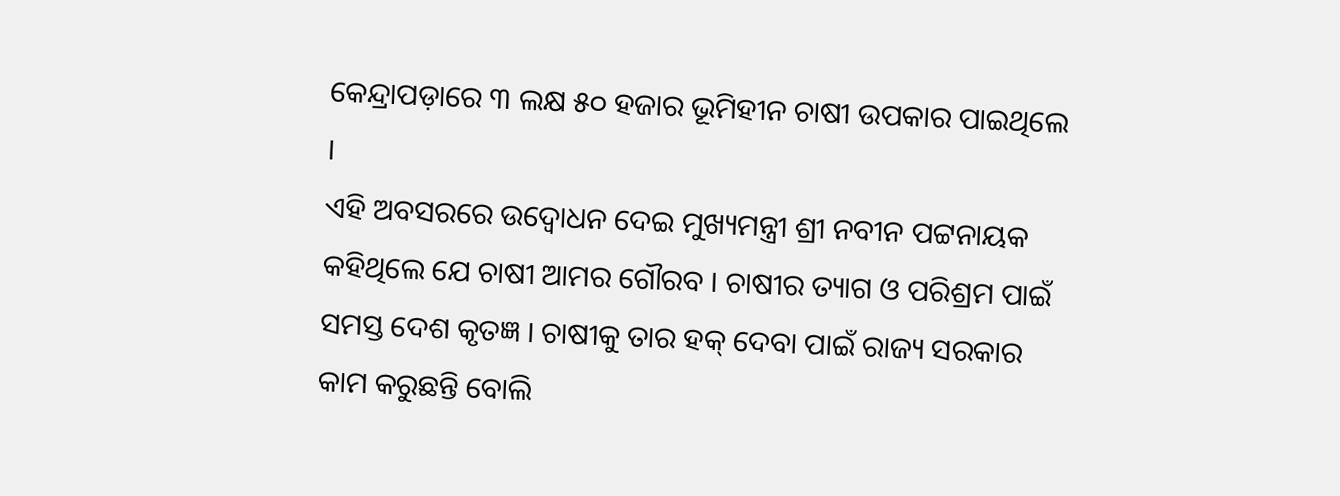କେନ୍ଦ୍ରାପଡ଼ାରେ ୩ ଲକ୍ଷ ୫୦ ହଜାର ଭୂମିହୀନ ଚାଷୀ ଉପକାର ପାଇଥିଲେ ।
ଏହି ଅବସରରେ ଉଦ୍ବୋଧନ ଦେଇ ମୁଖ୍ୟମନ୍ତ୍ରୀ ଶ୍ରୀ ନବୀନ ପଟ୍ଟନାୟକ କହିଥିଲେ ଯେ ଚାଷୀ ଆମର ଗୌରବ । ଚାଷୀର ତ୍ୟାଗ ଓ ପରିଶ୍ରମ ପାଇଁ ସମସ୍ତ ଦେଶ କୃତଜ୍ଞ । ଚାଷୀକୁ ତାର ହକ୍ ଦେବା ପାଇଁ ରାଜ୍ୟ ସରକାର କାମ କରୁଛନ୍ତି ବୋଲି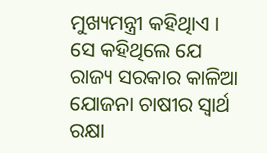ମୁଖ୍ୟମନ୍ତ୍ରୀ କହିଥିାଏ । ସେ କହିଥିଲେ ଯେ ରାଜ୍ୟ ସରକାର କାଳିଆ ଯୋଜନା ଚାଷୀର ସ୍ବାର୍ଥ ରକ୍ଷା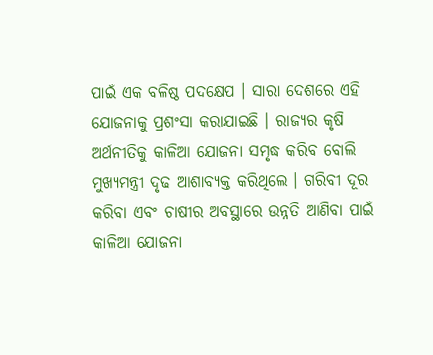ପାଇଁ ଏକ ବଳିଷ୍ଠ ପଦକ୍ଷେପ । ସାରା ଦେଶରେ ଏହି ଯୋଜନାକୁ ପ୍ରଶଂସା କରାଯାଇଛି । ରାଜ୍ୟର କୃଷି ଅର୍ଥନୀତିକୁ କାଳିଆ ଯୋଜନା ସମୃଦ୍ଧ କରିବ ବୋଲି ମୁଖ୍ୟମନ୍ତ୍ରୀ ଦୃଢ ଆଶାବ୍ୟକ୍ତ କରିଥିଲେ । ଗରିବୀ ଦୂର କରିବା ଏବଂ ଚାଷୀର ଅବସ୍ଥାରେ ଉନ୍ନତି ଆଣିବା ପାଇଁ କାଳିଆ ଯୋଜନା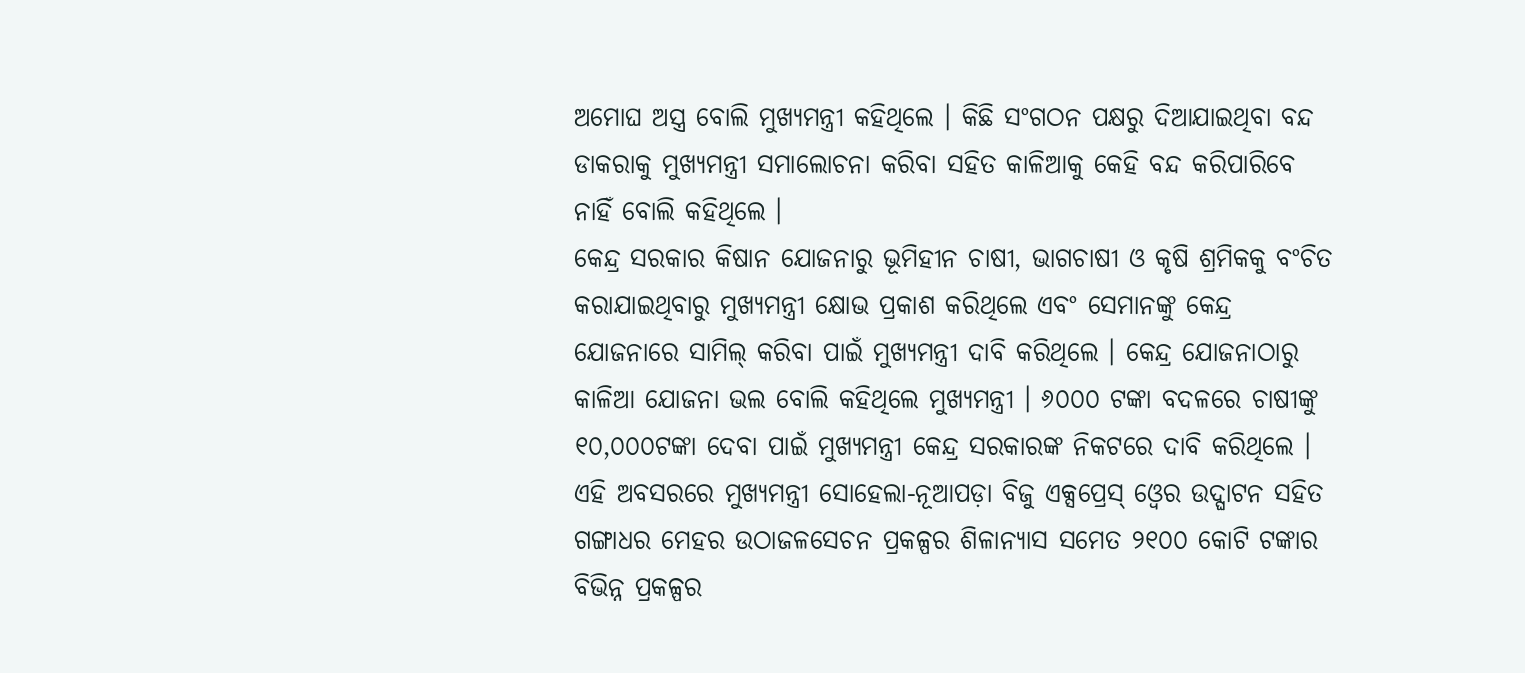ଅମୋଘ ଅସ୍ତ୍ର ବୋଲି ମୁଖ୍ୟମନ୍ତ୍ରୀ କହିଥିଲେ । କିଛି ସଂଗଠନ ପକ୍ଷରୁ ଦିଆଯାଇଥିବା ବନ୍ଦ ଡାକରାକୁ ମୁଖ୍ୟମନ୍ତ୍ରୀ ସମାଲୋଚନା କରିବା ସହିତ କାଳିଆକୁ କେହି ବନ୍ଦ କରିପାରିବେ ନାହିଁ ବୋଲି କହିଥିଲେ ।
କେନ୍ଦ୍ର ସରକାର କିଷାନ ଯୋଜନାରୁ ଭୂମିହୀନ ଚାଷୀ, ଭାଗଚାଷୀ ଓ କୃଷି ଶ୍ରମିକକୁ ବଂଚିତ କରାଯାଇଥିବାରୁ ମୁଖ୍ୟମନ୍ତ୍ରୀ କ୍ଷୋଭ ପ୍ରକାଶ କରିଥିଲେ ଏବଂ ସେମାନଙ୍କୁ କେନ୍ଦ୍ର ଯୋଜନାରେ ସାମିଲ୍ କରିବା ପାଇଁ ମୁଖ୍ୟମନ୍ତ୍ରୀ ଦାବି କରିଥିଲେ । କେନ୍ଦ୍ର ଯୋଜନାଠାରୁ କାଳିଆ ଯୋଜନା ଭଲ ବୋଲି କହିଥିଲେ ମୁଖ୍ୟମନ୍ତ୍ରୀ । ୬୦୦୦ ଟଙ୍କା ବଦଳରେ ଚାଷୀଙ୍କୁ ୧୦,୦୦୦ଟଙ୍କା ଦେବା ପାଇଁ ମୁଖ୍ୟମନ୍ତ୍ରୀ କେନ୍ଦ୍ର ସରକାରଙ୍କ ନିକଟରେ ଦାବି କରିଥିଲେ । ଏହି ଅବସରରେ ମୁଖ୍ୟମନ୍ତ୍ରୀ ସୋହେଲା-ନୂଆପଡ଼ା ବିଜୁ ଏକ୍ସପ୍ରେସ୍ ଓ୍ବେର ଉଦ୍ଘାଟନ ସହିତ ଗଙ୍ଗାଧର ମେହର ଉଠାଜଳସେଚନ ପ୍ରକଳ୍ପର ଶିଳାନ୍ୟାସ ସମେତ ୨୧୦୦ କୋଟି ଟଙ୍କାର ବିଭିନ୍ନ ପ୍ରକଳ୍ପର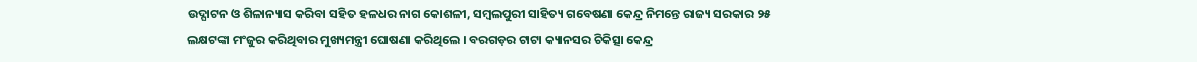ଉଦ୍ଘାଟନ ଓ ଶିଳାନ୍ୟାସ କରିବା ସହିତ ହଳଧର ନାଗ କୋଶଳୀ, ସମ୍ବଲପୁରୀ ସାହିତ୍ୟ ଗବେଷଣା କେନ୍ଦ୍ର ନିମନ୍ତେ ରାଜ୍ୟ ସରକାର ୨୫ ଲକ୍ଷଟଙ୍କା ମଂଜୁର କରିଥିବାର ମୁଖ୍ୟମନ୍ତ୍ରୀ ଘୋଷଣା କରିଥିଲେ । ବରଗଡ଼ର ଟାଟା କ୍ୟାନସର ଚିକିତ୍ସା କେନ୍ଦ୍ର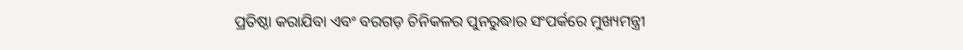ପ୍ରତିଷ୍ଠା କରାଯିବା ଏବଂ ବରଗଡ଼ ଚିନିକଳର ପୁନରୁଦ୍ଧାର ସଂପର୍କରେ ମୁଖ୍ୟମନ୍ତ୍ରୀ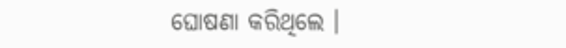ଘୋଷଣା କରିଥିଲେ ।